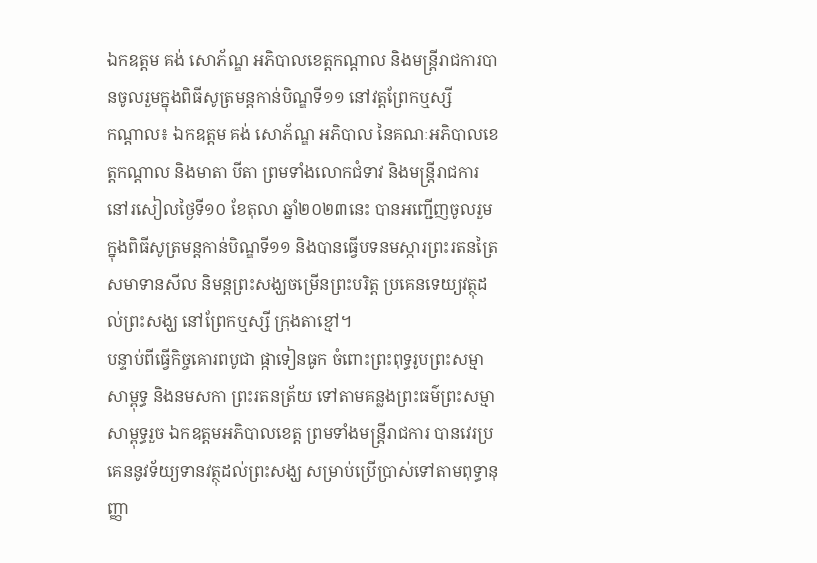ឯកឧត្តម គង់ សោភ័ណ្ឌ អភិបាលខេត្តកណ្ដាល និងមន្ត្រីរាជការបានចូលរួមក្នុងពិធីសូត្រមន្តកាន់បិណ្ឌទី១១ នៅវត្តព្រែកឬស្សី
កណ្តាល៖ ឯកឧត្តម គង់ សោភ័ណ្ឌ អភិបាល នៃគណៈអភិបាលខេត្តកណ្ដាល និងមាតា បីតា ព្រមទាំងលោកជំទាវ និងមន្ត្រីរាជការ នៅរសៀលថ្ងៃទី១០ ខែតុលា ឆ្នាំ២០២៣នេះ បានអញ្ជើញចូលរួមក្នុងពិធីសូត្រមន្តកាន់បិណ្ឌទី១១ និងបានធ្វើបទនមស្ការព្រះរតនត្រៃ សមាទានសីល និមន្តព្រះសង្ឃចម្រើនព្រះបរិត្ត ប្រគេនទេយ្យវត្ថុដល់ព្រះសង្ឃ នៅព្រែកឬស្សី ក្រុងតាខ្មៅ។
បន្ទាប់ពីធ្វើកិច្ចគោរពបូជា ផ្កាទៀនធូក ចំពោះព្រះពុទ្ធរូបព្រះសម្មាសាម្ពុទ្ធ និងនមសកា ព្រះរតនត្រ័យ ទៅតាមគន្លងព្រះធម៌ព្រះសម្មាសាម្ពុទ្ធរួច ឯកឧត្តមអភិបាលខេត្ត ព្រមទាំងមន្ត្រីរាជការ បានវេរប្រគេននូវទ័យ្យទានវត្ថុដល់ព្រះសង្ឃ សម្រាប់ប្រើប្រាស់ទៅតាមពុទ្ធានុញ្ញា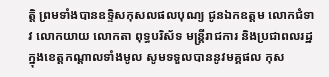ត្តិ ព្រមទាំងបានឧទ្ទិសកុសលផលបុណ្យ ជូនឯកឧត្តម លោកជំទាវ លោកយាយ លោកតា ពុទ្ធបរិស័ទ មន្ត្រីរាជការ និងប្រជាពលរដ្ឋក្នុងខេត្តកណ្ដាលទាំងមូល សូមទទួលបាននូវមគ្គផល កុស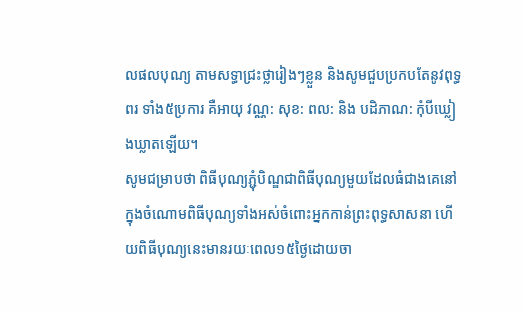លផលបុណ្យ តាមសទ្ធាជ្រះថ្លារៀងៗខ្លួន និងសូមជួបប្រកបតែនូវពុទ្ធពរ ទាំង៥ប្រការ គឺអាយុ វណ្ណ: សុខ: ពល: និង បដិភាណ: កុំបីឃ្លៀងឃ្លាតឡើយ។
សូមជម្រាបថា ពិធីបុណ្យភ្ជុំបិណ្ឌជាពិធីបុណ្យមួយដែលធំជាងគេនៅក្នុងចំណោមពិធីបុណ្យទាំងអស់ចំពោះអ្នកកាន់ព្រះពុទ្ធសាសនា ហើយពិធីបុណ្យនេះមានរយៈពេល១៥ថ្ងៃដោយចា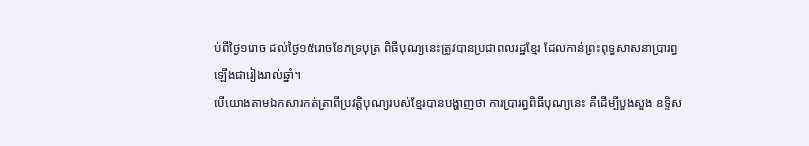ប់ពីថ្ងៃ១រោច ដល់ថ្ងៃ១៥រោចខែភទ្របុត្រ ពិធីបុណ្យនេះត្រូវបានប្រជាពលរដ្ឋខ្មែរ ដែលកាន់ព្រះពុទ្ធសាសនាប្រារព្ធឡើងជារៀងរាល់ឆ្នាំ។
បើយោងតាមឯកសារកត់ត្រាពីប្រវត្តិបុណ្យរបស់ខ្មែរបានបង្ហាញថា ការប្រារព្ធពិធីបុណ្យនេះ គឺដើម្បីបួងសួង ឧទ្ទិស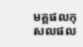មគ្គផលកុសលផល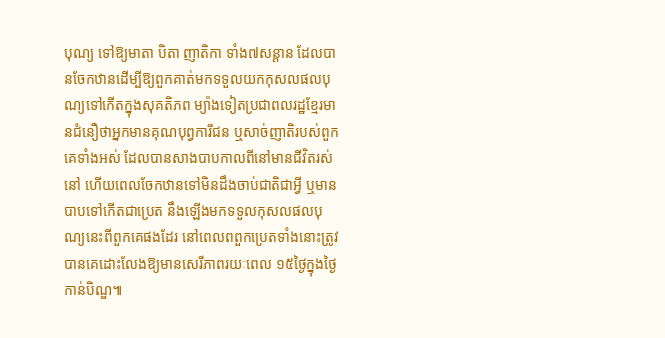បុណ្យ ទៅឱ្យមាតា បិតា ញាតិកា ទាំង៧សន្តាន ដែលបានចែកឋានដើម្បីឱ្យពួកគាត់មកទទួលយកកុសលផលបុណ្យទៅកើតក្នុងសុគតិភព ម្យ៉ាងទៀតប្រជាពលរដ្ឋខ្មែរមានជំនឿថាអ្នកមានគុណបុព្វការីជន ឬសាច់ញាតិរបស់ពួកគេទាំងអស់ ដែលបានសាងបាបកាលពីនៅមានជីវិតរស់នៅ ហើយពេលចែកឋានទៅមិនដឹងចាប់ជាតិជាអ្វី ឬមានបាបទៅកើតជាប្រេត នឹងឡើងមកទទួលកុសលផលបុណ្យនេះពីពួកគេផងដែរ នៅពេលពពួកប្រេតទាំងនោះត្រូវបានគេដោះលែងឱ្យមានសេរីភាពរយៈពេល ១៥ថ្ងៃក្នុងថ្ងៃកាន់បិណ្ឌ៕